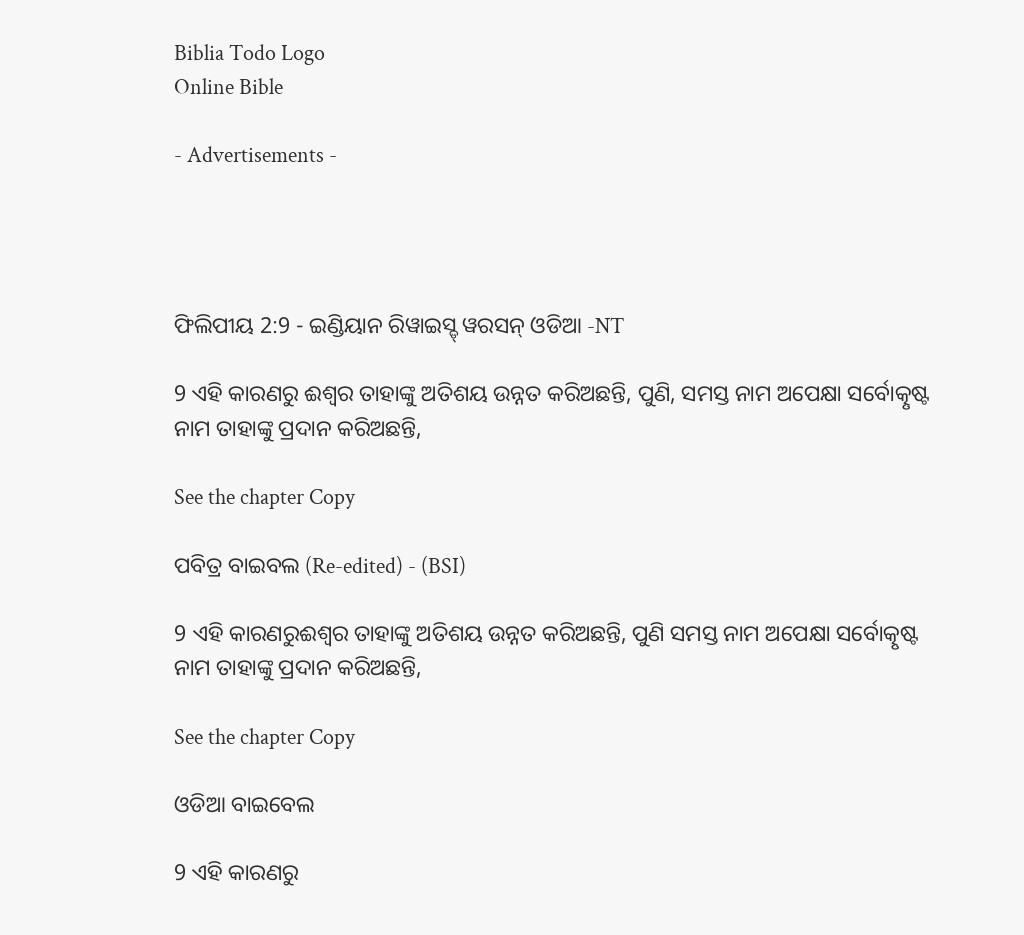Biblia Todo Logo
Online Bible

- Advertisements -




ଫିଲିପୀୟ 2:9 - ଇଣ୍ଡିୟାନ ରିୱାଇସ୍ଡ୍ ୱରସନ୍ ଓଡିଆ -NT

9 ଏହି କାରଣରୁ ଈଶ୍ବର ତାହାଙ୍କୁ ଅତିଶୟ ଉନ୍ନତ କରିଅଛନ୍ତି, ପୁଣି, ସମସ୍ତ ନାମ ଅପେକ୍ଷା ସର୍ବୋତ୍କୃଷ୍ଟ ନାମ ତାହାଙ୍କୁ ପ୍ରଦାନ କରିଅଛନ୍ତି,

See the chapter Copy

ପବିତ୍ର ବାଇବଲ (Re-edited) - (BSI)

9 ଏହି କାରଣରୁଈଶ୍ଵର ତାହାଙ୍କୁ ଅତିଶୟ ଉନ୍ନତ କରିଅଛନ୍ତି, ପୁଣି ସମସ୍ତ ନାମ ଅପେକ୍ଷା ସର୍ବୋତ୍କୃଷ୍ଟ ନାମ ତାହାଙ୍କୁ ପ୍ରଦାନ କରିଅଛନ୍ତି,

See the chapter Copy

ଓଡିଆ ବାଇବେଲ

9 ଏହି କାରଣରୁ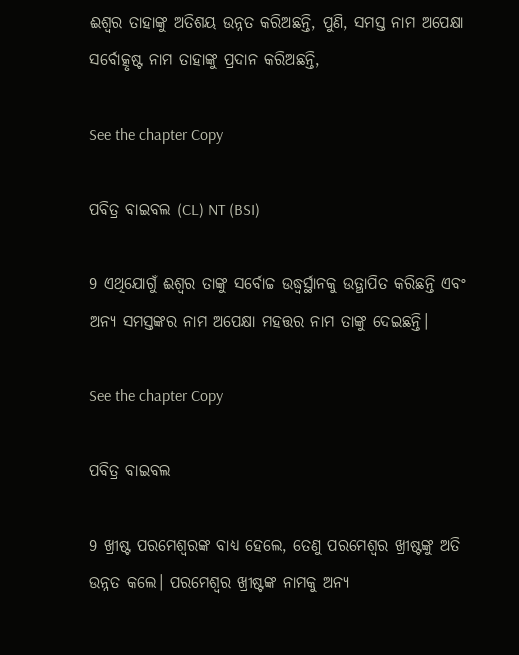ଈଶ୍ୱର ତାହାଙ୍କୁ ଅତିଶୟ ଉନ୍ନତ କରିଅଛନ୍ତି, ପୁଣି, ସମସ୍ତ ନାମ ଅପେକ୍ଷା ସର୍ବୋତ୍କୃଷ୍ଟ ନାମ ତାହାଙ୍କୁ ପ୍ରଦାନ କରିଅଛନ୍ତି,

See the chapter Copy

ପବିତ୍ର ବାଇବଲ (CL) NT (BSI)

9 ଏଥିଯୋଗୁଁ ଈଶ୍ୱର ତାଙ୍କୁ ସର୍ବୋଚ୍ଚ ଉଦ୍ଧ୍ୱର୍ସ୍ଥାନକୁ ଉତ୍ଥାପିତ କରିଛନ୍ତି ଏବଂ ଅନ୍ୟ ସମସ୍ତଙ୍କର ନାମ ଅପେକ୍ଷା ମହତ୍ତର ନାମ ତାଙ୍କୁ ଦେଇଛନ୍ତି।

See the chapter Copy

ପବିତ୍ର ବାଇବଲ

9 ଖ୍ରୀଷ୍ଟ ପରମେଶ୍ୱରଙ୍କ ବାଧ୍ୟ ହେଲେ, ତେଣୁ ପରମେଶ୍ୱର ଖ୍ରୀଷ୍ଟଙ୍କୁ ଅତି ଉନ୍ନତ କଲେ। ପରମେଶ୍ୱର ଖ୍ରୀଷ୍ଟଙ୍କ ନାମକୁ ଅନ୍ୟ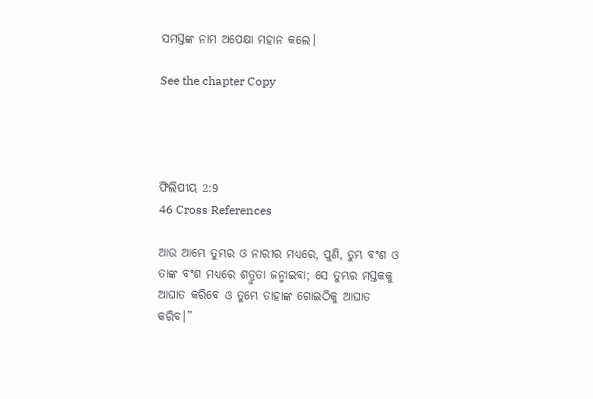ସମସ୍ତଙ୍କ ନାମ ଅପେକ୍ଷା ମହାନ କଲେ।

See the chapter Copy




ଫିଲିପୀୟ 2:9
46 Cross References

ଆଉ ଆମ୍ଭେ ତୁମ୍ଭର ଓ ନାରୀର ମଧ୍ୟରେ, ପୁଣି, ତୁମ୍ଭ ବଂଶ ଓ ତାଙ୍କ ବଂଶ ମଧ୍ୟରେ ଶତ୍ରୁତା ଜନ୍ମାଇବା; ସେ ତୁମ୍ଭର ମସ୍ତକକୁ ଆଘାତ କରିବେ ଓ ତୁମ୍ଭେ ତାହାଙ୍କ ଗୋଇଠିକୁ ଆଘାତ କରିବ।”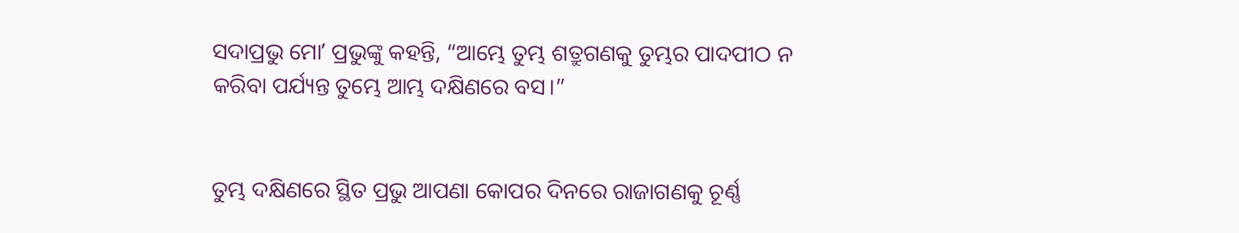ସଦାପ୍ରଭୁ ମୋʼ ପ୍ରଭୁଙ୍କୁ କହନ୍ତି, “ଆମ୍ଭେ ତୁମ୍ଭ ଶତ୍ରୁଗଣକୁ ତୁମ୍ଭର ପାଦପୀଠ ନ କରିବା ପର୍ଯ୍ୟନ୍ତ ତୁମ୍ଭେ ଆମ୍ଭ ଦକ୍ଷିଣରେ ବସ।”


ତୁମ୍ଭ ଦକ୍ଷିଣରେ ସ୍ଥିତ ପ୍ରଭୁ ଆପଣା କୋପର ଦିନରେ ରାଜାଗଣକୁ ଚୂର୍ଣ୍ଣ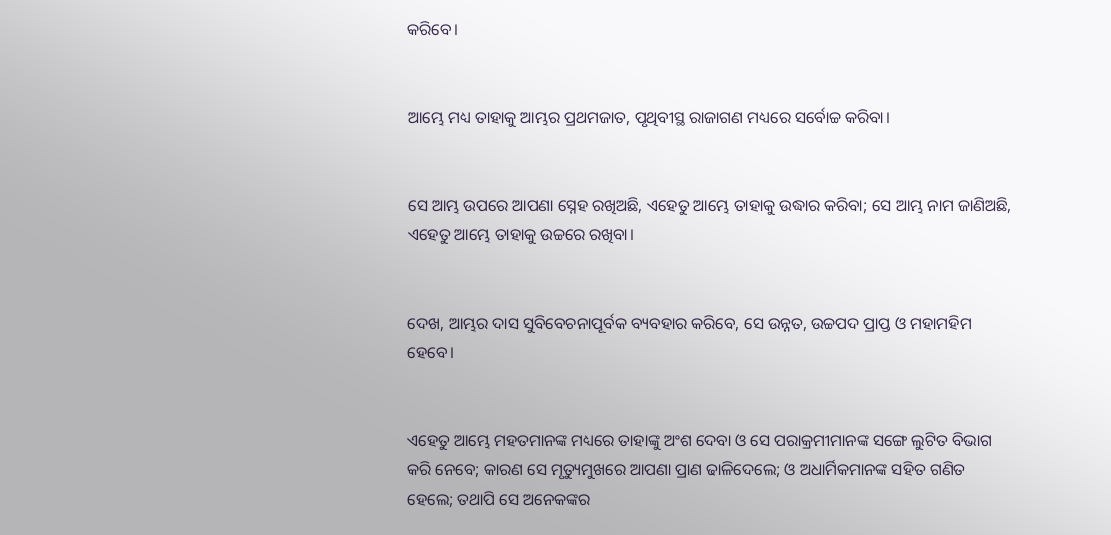କରିବେ।


ଆମ୍ଭେ ମଧ୍ୟ ତାହାକୁ ଆମ୍ଭର ପ୍ରଥମଜାତ, ପୃଥିବୀସ୍ଥ ରାଜାଗଣ ମଧ୍ୟରେ ସର୍ବୋଚ୍ଚ କରିବା।


ସେ ଆମ୍ଭ ଉପରେ ଆପଣା ସ୍ନେହ ରଖିଅଛି, ଏହେତୁ ଆମ୍ଭେ ତାହାକୁ ଉଦ୍ଧାର କରିବା; ସେ ଆମ୍ଭ ନାମ ଜାଣିଅଛି, ଏହେତୁ ଆମ୍ଭେ ତାହାକୁ ଉଚ୍ଚରେ ରଖିବା।


ଦେଖ, ଆମ୍ଭର ଦାସ ସୁବିବେଚନାପୂର୍ବକ ବ୍ୟବହାର କରିବେ, ସେ ଉନ୍ନତ, ଉଚ୍ଚପଦ ପ୍ରାପ୍ତ ଓ ମହାମହିମ ହେବେ।


ଏହେତୁ ଆମ୍ଭେ ମହତମାନଙ୍କ ମଧ୍ୟରେ ତାହାଙ୍କୁ ଅଂଶ ଦେବା ଓ ସେ ପରାକ୍ରମୀମାନଙ୍କ ସଙ୍ଗେ ଲୁଟିତ ବିଭାଗ କରି ନେବେ; କାରଣ ସେ ମୃତ୍ୟୁମୁଖରେ ଆପଣା ପ୍ରାଣ ଢାଳିଦେଲେ; ଓ ଅଧାର୍ମିକମାନଙ୍କ ସହିତ ଗଣିତ ହେଲେ; ତଥାପି ସେ ଅନେକଙ୍କର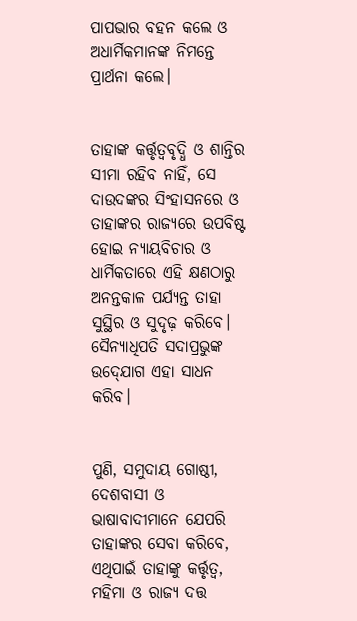ପାପଭାର ବହନ କଲେ ଓ ଅଧାର୍ମିକମାନଙ୍କ ନିମନ୍ତେ ପ୍ରାର୍ଥନା କଲେ।


ତାହାଙ୍କ କର୍ତ୍ତୃତ୍ୱବୃଦ୍ଧି ଓ ଶାନ୍ତିର ସୀମା ରହିବ ନାହିଁ, ସେ ଦାଉଦଙ୍କର ସିଂହାସନରେ ଓ ତାହାଙ୍କର ରାଜ୍ୟରେ ଉପବିଷ୍ଟ ହୋଇ ନ୍ୟାୟବିଚାର ଓ ଧାର୍ମିକତାରେ ଏହି କ୍ଷଣଠାରୁ ଅନନ୍ତକାଳ ପର୍ଯ୍ୟନ୍ତ ତାହା ସୁସ୍ଥିର ଓ ସୁଦୃଢ଼ କରିବେ। ସୈନ୍ୟାଧିପତି ସଦାପ୍ରଭୁଙ୍କ ଉଦ୍‍ଯୋଗ ଏହା ସାଧନ କରିବ।


ପୁଣି, ସମୁଦାୟ ଗୋଷ୍ଠୀ, ଦେଶବାସୀ ଓ ଭାଷାବାଦୀମାନେ ଯେପରି ତାହାଙ୍କର ସେବା କରିବେ, ଏଥିପାଇଁ ତାହାଙ୍କୁ କର୍ତ୍ତୃତ୍ୱ, ମହିମା ଓ ରାଜ୍ୟ ଦତ୍ତ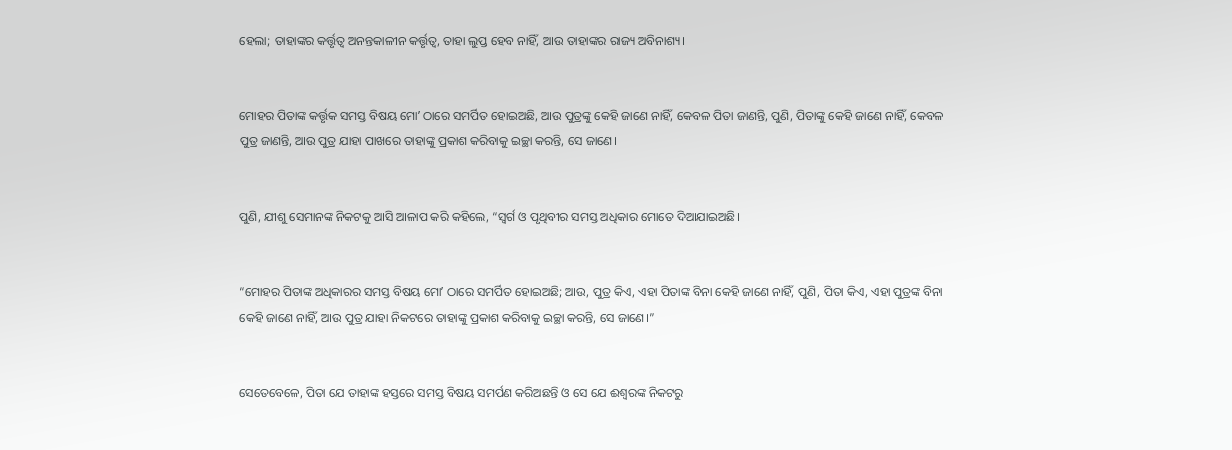ହେଲା; ତାହାଙ୍କର କର୍ତ୍ତୃତ୍ୱ ଅନନ୍ତକାଳୀନ କର୍ତ୍ତୃତ୍ୱ, ତାହା ଲୁପ୍ତ ହେବ ନାହିଁ, ଆଉ ତାହାଙ୍କର ରାଜ୍ୟ ଅବିନାଶ୍ୟ।


ମୋହର ପିତାଙ୍କ କର୍ତ୍ତୃକ ସମସ୍ତ ବିଷୟ ମୋʼ ଠାରେ ସମର୍ପିତ ହୋଇଅଛି, ଆଉ ପୁତ୍ରଙ୍କୁ କେହି ଜାଣେ ନାହିଁ, କେବଳ ପିତା ଜାଣନ୍ତି, ପୁଣି, ପିତାଙ୍କୁ କେହି ଜାଣେ ନାହିଁ, କେବଳ ପୁତ୍ର ଜାଣନ୍ତି, ଆଉ ପୁତ୍ର ଯାହା ପାଖରେ ତାହାଙ୍କୁ ପ୍ରକାଶ କରିବାକୁ ଇଚ୍ଛା କରନ୍ତି, ସେ ଜାଣେ।


ପୁଣି, ଯୀଶୁ ସେମାନଙ୍କ ନିକଟକୁ ଆସି ଆଳାପ କରି କହିଲେ, “ସ୍ୱର୍ଗ ଓ ପୃଥିବୀର ସମସ୍ତ ଅଧିକାର ମୋତେ ଦିଆଯାଇଅଛି।


“ମୋହର ପିତାଙ୍କ ଅଧିକାରର ସମସ୍ତ ବିଷୟ ମୋʼ ଠାରେ ସମର୍ପିତ ହୋଇଅଛି; ଆଉ, ପୁତ୍ର କିଏ, ଏହା ପିତାଙ୍କ ବିନା କେହି ଜାଣେ ନାହିଁ, ପୁଣି, ପିତା କିଏ, ଏହା ପୁତ୍ରଙ୍କ ବିନା କେହି ଜାଣେ ନାହିଁ, ଆଉ ପୁତ୍ର ଯାହା ନିକଟରେ ତାହାଙ୍କୁ ପ୍ରକାଶ କରିବାକୁ ଇଚ୍ଛା କରନ୍ତି, ସେ ଜାଣେ।”


ସେତେବେଳେ, ପିତା ଯେ ତାହାଙ୍କ ହସ୍ତରେ ସମସ୍ତ ବିଷୟ ସମର୍ପଣ କରିଅଛନ୍ତି ଓ ସେ ଯେ ଈଶ୍ବରଙ୍କ ନିକଟରୁ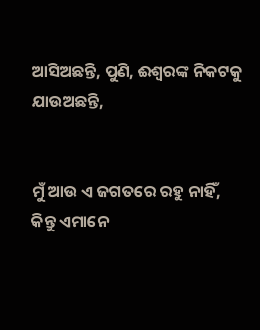ଆସିଅଛନ୍ତି, ପୁଣି, ଈଶ୍ବରଙ୍କ ନିକଟକୁ ଯାଉଅଛନ୍ତି,


ମୁଁ ଆଉ ଏ ଜଗତରେ ରହୁ ନାହିଁ, କିନ୍ତୁ ଏମାନେ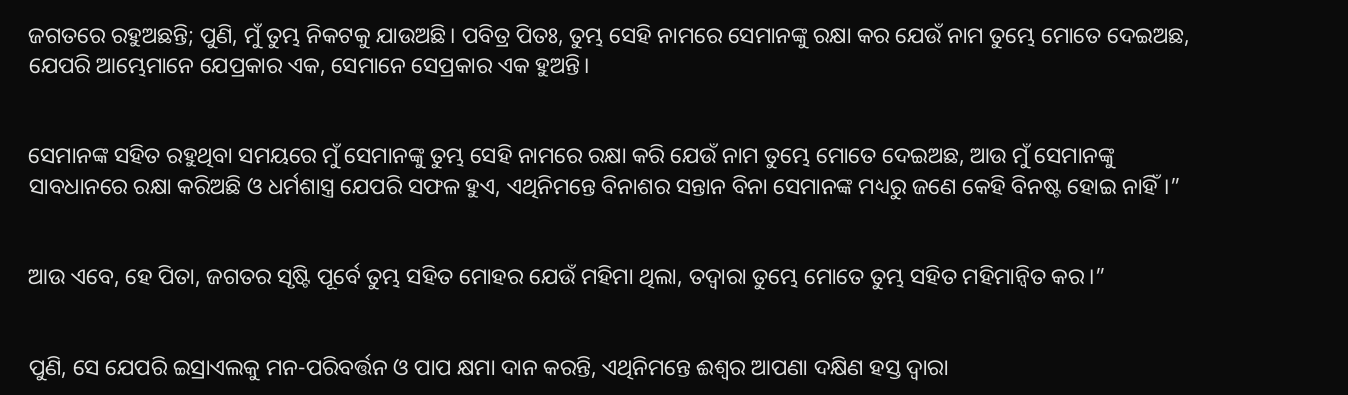ଜଗତରେ ରହୁଅଛନ୍ତି; ପୁଣି, ମୁଁ ତୁମ୍ଭ ନିକଟକୁ ଯାଉଅଛି। ପବିତ୍ର ପିତଃ, ତୁମ୍ଭ ସେହି ନାମରେ ସେମାନଙ୍କୁ ରକ୍ଷା କର ଯେଉଁ ନାମ ତୁମ୍ଭେ ମୋତେ ଦେଇଅଛ, ଯେପରି ଆମ୍ଭେମାନେ ଯେପ୍ରକାର ଏକ, ସେମାନେ ସେପ୍ରକାର ଏକ ହୁଅନ୍ତି।


ସେମାନଙ୍କ ସହିତ ରହୁଥିବା ସମୟରେ ମୁଁ ସେମାନଙ୍କୁ ତୁମ୍ଭ ସେହି ନାମରେ ରକ୍ଷା କରି ଯେଉଁ ନାମ ତୁମ୍ଭେ ମୋତେ ଦେଇଅଛ, ଆଉ ମୁଁ ସେମାନଙ୍କୁ ସାବଧାନରେ ରକ୍ଷା କରିଅଛି ଓ ଧର୍ମଶାସ୍ତ୍ର ଯେପରି ସଫଳ ହୁଏ, ଏଥିନିମନ୍ତେ ବିନାଶର ସନ୍ତାନ ବିନା ସେମାନଙ୍କ ମଧ୍ୟରୁ ଜଣେ କେହି ବିନଷ୍ଟ ହୋଇ ନାହିଁ।”


ଆଉ ଏବେ, ହେ ପିତା, ଜଗତର ସୃଷ୍ଟି ପୂର୍ବେ ତୁମ୍ଭ ସହିତ ମୋହର ଯେଉଁ ମହିମା ଥିଲା, ତଦ୍ୱାରା ତୁମ୍ଭେ ମୋତେ ତୁମ୍ଭ ସହିତ ମହିମାନ୍ୱିତ କର।”


ପୁଣି, ସେ ଯେପରି ଇସ୍ରାଏଲକୁ ମନ-ପରିବର୍ତ୍ତନ ଓ ପାପ କ୍ଷମା ଦାନ କରନ୍ତି, ଏଥିନିମନ୍ତେ ଈଶ୍ବର ଆପଣା ଦକ୍ଷିଣ ହସ୍ତ ଦ୍ୱାରା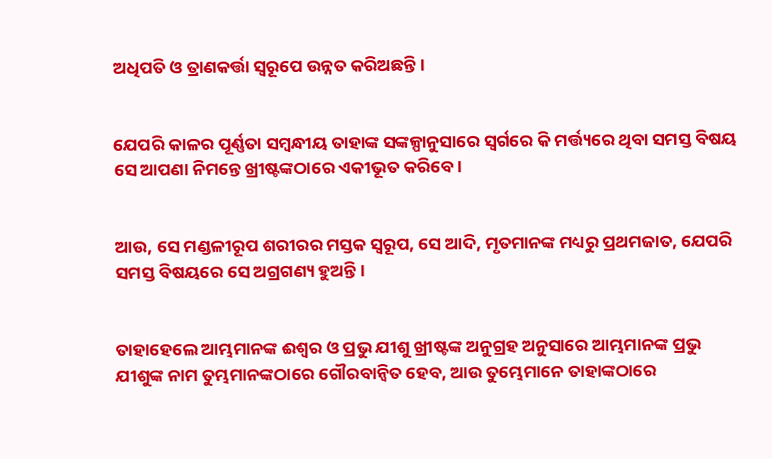ଅଧିପତି ଓ ତ୍ରାଣକର୍ତ୍ତା ସ୍ୱରୂପେ ଉନ୍ନତ କରିଅଛନ୍ତି।


ଯେପରି କାଳର ପୂର୍ଣ୍ଣତା ସମ୍ବନ୍ଧୀୟ ତାହାଙ୍କ ସଙ୍କଳ୍ପାନୁସାରେ ସ୍ୱର୍ଗରେ କି ମର୍ତ୍ତ୍ୟରେ ଥିବା ସମସ୍ତ ବିଷୟ ସେ ଆପଣା ନିମନ୍ତେ ଖ୍ରୀଷ୍ଟଙ୍କଠାରେ ଏକୀଭୂତ କରିବେ।


ଆଉ, ସେ ମଣ୍ଡଳୀରୂପ ଶରୀରର ମସ୍ତକ ସ୍ୱରୂପ, ସେ ଆଦି, ମୃତମାନଙ୍କ ମଧ୍ୟରୁ ପ୍ରଥମଜାତ, ଯେପରି ସମସ୍ତ ବିଷୟରେ ସେ ଅଗ୍ରଗଣ୍ୟ ହୁଅନ୍ତି।


ତାହାହେଲେ ଆମ୍ଭମାନଙ୍କ ଈଶ୍ବର ଓ ପ୍ରଭୁ ଯୀଶୁ ଖ୍ରୀଷ୍ଟଙ୍କ ଅନୁଗ୍ରହ ଅନୁସାରେ ଆମ୍ଭମାନଙ୍କ ପ୍ରଭୁ ଯୀଶୁଙ୍କ ନାମ ତୁମ୍ଭମାନଙ୍କଠାରେ ଗୌରବାନ୍ୱିତ ହେବ, ଆଉ ତୁମ୍ଭେମାନେ ତାହାଙ୍କଠାରେ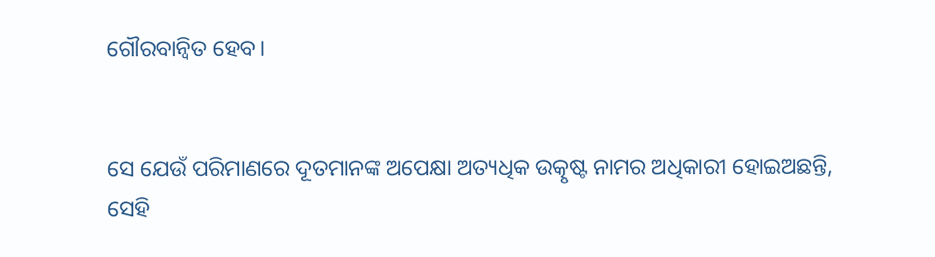ଗୌରବାନ୍ୱିତ ହେବ।


ସେ ଯେଉଁ ପରିମାଣରେ ଦୂତମାନଙ୍କ ଅପେକ୍ଷା ଅତ୍ୟଧିକ ଉତ୍କୃଷ୍ଟ ନାମର ଅଧିକାରୀ ହୋଇଅଛନ୍ତି, ସେହି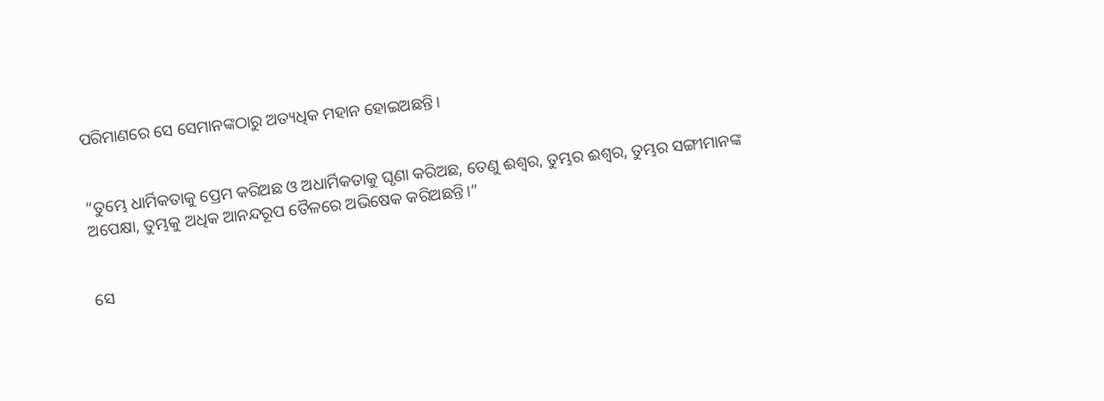ପରିମାଣରେ ସେ ସେମାନଙ୍କଠାରୁ ଅତ୍ୟଧିକ ମହାନ ହୋଇଅଛନ୍ତି।


“ତୁମ୍ଭେ ଧାର୍ମିକତାକୁ ପ୍ରେମ କରିଅଛ ଓ ଅଧାର୍ମିକତାକୁ ଘୃଣା କରିଅଛ, ତେଣୁ ଈଶ୍ବର, ତୁମ୍ଭର ଈଶ୍ବର, ତୁମ୍ଭର ସଙ୍ଗୀମାନଙ୍କ ଅପେକ୍ଷା, ତୁମ୍ଭକୁ ଅଧିକ ଆନନ୍ଦରୂପ ତୈଳରେ ଅଭିଷେକ କରିଅଛନ୍ତି।”


ସେ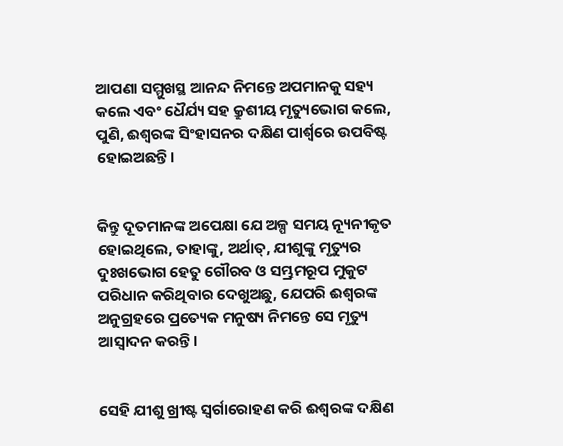ଆପଣା ସମ୍ମୁଖସ୍ଥ ଆନନ୍ଦ ନିମନ୍ତେ ଅପମାନକୁ ସହ୍ୟ କଲେ ଏବଂ ଧୈର୍ଯ୍ୟ ସହ କ୍ରୁଶୀୟ ମୃତ୍ୟୁଭୋଗ କଲେ, ପୁଣି, ଈଶ୍ବରଙ୍କ ସିଂହାସନର ଦକ୍ଷିଣ ପାର୍ଶ୍ୱରେ ଉପବିଷ୍ଟ ହୋଇଅଛନ୍ତି।


କିନ୍ତୁ ଦୂତମାନଙ୍କ ଅପେକ୍ଷା ଯେ ଅଳ୍ପ ସମୟ ନ୍ୟୂନୀକୃତ ହୋଇଥିଲେ, ତାହାଙ୍କୁ, ଅର୍ଥାତ୍‍, ଯୀଶୁଙ୍କୁ ମୃତ୍ୟୁର ଦୁଃଖଭୋଗ ହେତୁ ଗୌରବ ଓ ସମ୍ଭ୍ରମରୂପ ମୁକୁଟ ପରିଧାନ କରିଥିବାର ଦେଖୁଅଛୁ, ଯେପରି ଈଶ୍ବରଙ୍କ ଅନୁଗ୍ରହରେ ପ୍ରତ୍ୟେକ ମନୁଷ୍ୟ ନିମନ୍ତେ ସେ ମୃତ୍ୟୁ ଆସ୍ୱାଦନ କରନ୍ତି।


ସେହି ଯୀଶୁ ଖ୍ରୀଷ୍ଟ ସ୍ୱର୍ଗାରୋହଣ କରି ଈଶ୍ବରଙ୍କ ଦକ୍ଷିଣ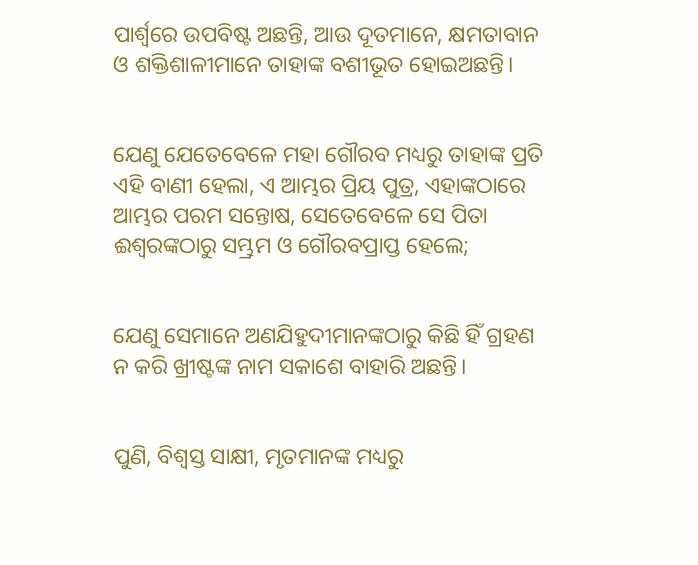ପାର୍ଶ୍ୱରେ ଉପବିଷ୍ଟ ଅଛନ୍ତି, ଆଉ ଦୂତମାନେ, କ୍ଷମତାବାନ ଓ ଶକ୍ତିଶାଳୀମାନେ ତାହାଙ୍କ ବଶୀଭୂତ ହୋଇଅଛନ୍ତି।


ଯେଣୁ ଯେତେବେଳେ ମହା ଗୌରବ ମଧ୍ୟରୁ ତାହାଙ୍କ ପ୍ରତି ଏହି ବାଣୀ ହେଲା, ଏ ଆମ୍ଭର ପ୍ରିୟ ପୁତ୍ର, ଏହାଙ୍କଠାରେ ଆମ୍ଭର ପରମ ସନ୍ତୋଷ, ସେତେବେଳେ ସେ ପିତା ଈଶ୍ବରଙ୍କଠାରୁ ସମ୍ଭ୍ରମ ଓ ଗୌରବପ୍ରାପ୍ତ ହେଲେ;


ଯେଣୁ ସେମାନେ ଅଣଯିହୁଦୀମାନଙ୍କଠାରୁ କିଛି ହିଁ ଗ୍ରହଣ ନ କରି ଖ୍ରୀଷ୍ଟଙ୍କ ନାମ ସକାଶେ ବାହାରି ଅଛନ୍ତି।


ପୁଣି, ବିଶ୍ୱସ୍ତ ସାକ୍ଷୀ, ମୃତମାନଙ୍କ ମଧ୍ୟରୁ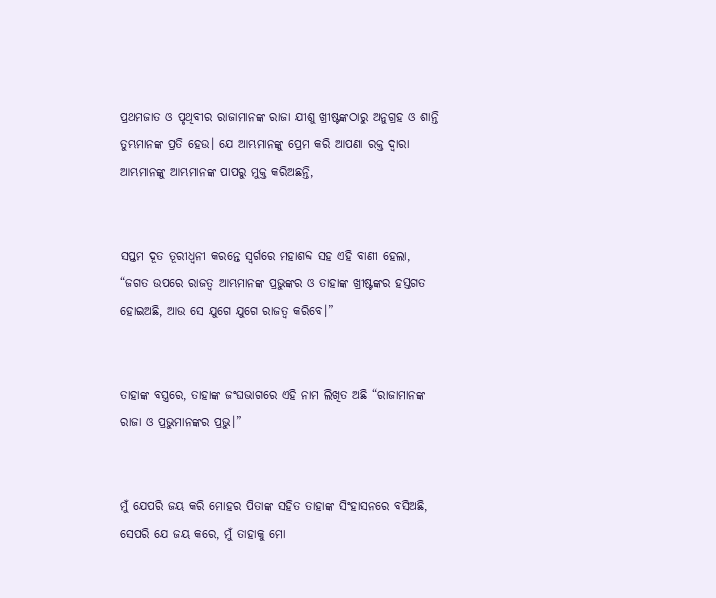ପ୍ରଥମଜାତ ଓ ପୃଥିବୀର ରାଜାମାନଙ୍କ ରାଜା ଯୀଶୁ ଖ୍ରୀଷ୍ଟଙ୍କଠାରୁ ଅନୁଗ୍ରହ ଓ ଶାନ୍ତି ତୁମ୍ଭମାନଙ୍କ ପ୍ରତି ହେଉ। ଯେ ଆମ୍ଭମାନଙ୍କୁ ପ୍ରେମ କରି ଆପଣା ରକ୍ତ ଦ୍ୱାରା ଆମ୍ଭମାନଙ୍କୁ ଆମ୍ଭମାନଙ୍କ ପାପରୁ ମୁକ୍ତ କରିଅଛନ୍ତି,


ସପ୍ତମ ଦୂତ ତୂରୀଧ୍ୱନୀ କରନ୍ତେ ସ୍ୱର୍ଗରେ ମହାଶବ୍ଦ ସହ ଏହି ବାଣୀ ହେଲା, “ଜଗତ ଉପରେ ରାଜତ୍ୱ ଆମ୍ଭମାନଙ୍କ ପ୍ରଭୁଙ୍କର ଓ ତାହାଙ୍କ ଖ୍ରୀଷ୍ଟଙ୍କର ହସ୍ତଗତ ହୋଇଅଛି, ଆଉ ସେ ଯୁଗେ ଯୁଗେ ରାଜତ୍ୱ କରିବେ।”


ତାହାଙ୍କ ବସ୍ତ୍ରରେ, ତାହାଙ୍କ ଜଂଘଭାଗରେ ଏହି ନାମ ଲିଖିତ ଅଛି “ରାଜାମାନଙ୍କ ରାଜା ଓ ପ୍ରଭୁମାନଙ୍କର ପ୍ରଭୁ।”


ମୁଁ ଯେପରି ଜୟ କରି ମୋହର ପିତାଙ୍କ ସହିତ ତାହାଙ୍କ ସିଂହାସନରେ ବସିଅଛି, ସେପରି ଯେ ଜୟ କରେ, ମୁଁ ତାହାକୁ ମୋ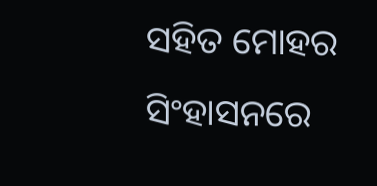ସହିତ ମୋହର ସିଂହାସନରେ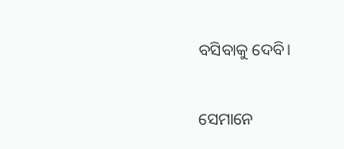ବସିବାକୁ ଦେବି।


ସେମାନେ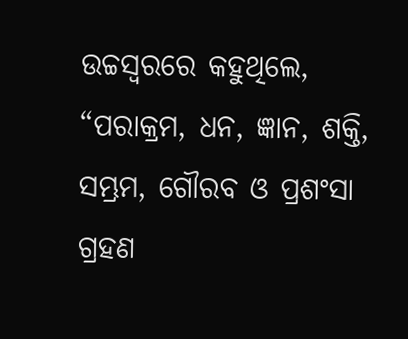ଉଚ୍ଚସ୍ୱରରେ କହୁଥିଲେ, “ପରାକ୍ରମ, ଧନ, ଜ୍ଞାନ, ଶକ୍ତି, ସମ୍ଭ୍ରମ, ଗୌରବ ଓ ପ୍ରଶଂସା ଗ୍ରହଣ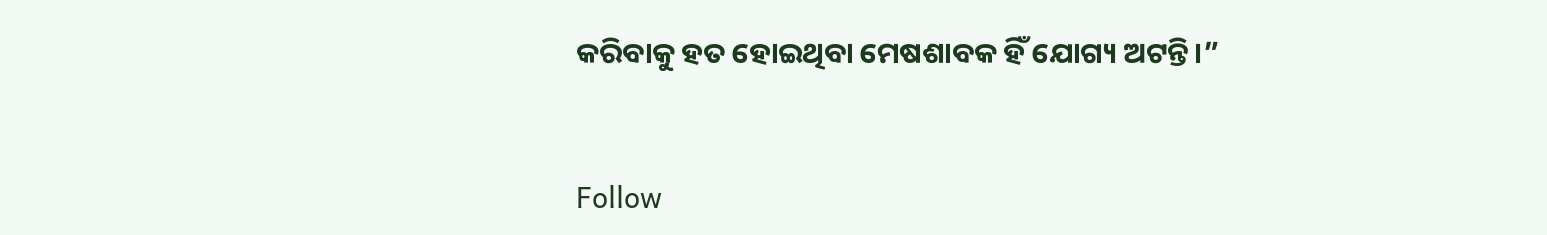କରିବାକୁ ହତ ହୋଇଥିବା ମେଷଶାବକ ହିଁ ଯୋଗ୍ୟ ଅଟନ୍ତି।”


Follow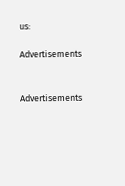us:

Advertisements


Advertisements